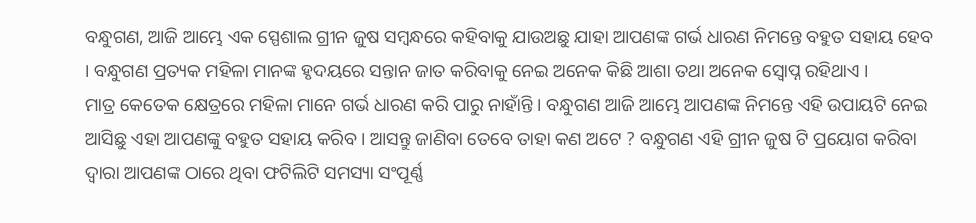ବନ୍ଧୁଗଣ, ଆଜି ଆମ୍ଭେ ଏକ ସ୍ପେଶାଲ ଗ୍ରୀନ ଜୁଷ ସମ୍ବନ୍ଧରେ କହିବାକୁ ଯାଉଅଛୁ ଯାହା ଆପଣଙ୍କ ଗର୍ଭ ଧାରଣ ନିମନ୍ତେ ବହୁତ ସହାୟ ହେବ । ବନ୍ଧୁଗଣ ପ୍ରତ୍ୟକ ମହିଳା ମାନଙ୍କ ହୃଦୟରେ ସନ୍ତାନ ଜାତ କରିବାକୁ ନେଇ ଅନେକ କିଛି ଆଶା ତଥା ଅନେକ ସ୍ଵୋପ୍ନ ରହିଥାଏ ।
ମାତ୍ର କେତେକ କ୍ଷେତ୍ରରେ ମହିଳା ମାନେ ଗର୍ଭ ଧାରଣ କରି ପାରୁ ନାହାଁନ୍ତି । ବନ୍ଧୁଗଣ ଆଜି ଆମ୍ଭେ ଆପଣଙ୍କ ନିମନ୍ତେ ଏହି ଉପାୟଟି ନେଇ ଆସିଛୁ ଏହା ଆପଣଙ୍କୁ ବହୁତ ସହାୟ କରିବ । ଆସନ୍ତୁ ଜାଣିବା ତେବେ ତାହା କଣ ଅଟେ ? ବନ୍ଧୁଗଣ ଏହି ଗ୍ରୀନ ଜୁଷ ଟି ପ୍ରୟୋଗ କରିବା ଦ୍ଵାରା ଆପଣଙ୍କ ଠାରେ ଥିବା ଫଟିଲିଟି ସମସ୍ୟା ସଂପୂର୍ଣ୍ଣ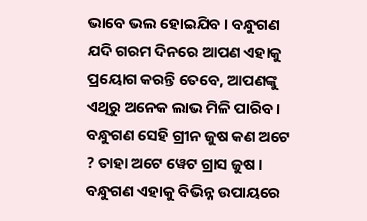ଭାବେ ଭଲ ହୋଇଯିବ । ବନ୍ଧୁଗଣ ଯଦି ଗରମ ଦିନରେ ଆପଣ ଏହାକୁ ପ୍ରୟୋଗ କରନ୍ତି ତେବେ, ଆପଣଙ୍କୁ ଏଥିରୁ ଅନେକ ଲାଭ ମିଳି ପାରିବ ।
ବନ୍ଧୁଗଣ ସେହି ଗ୍ରୀନ ଜୁଷ କଣ ଅଟେ ? ତାହା ଅଟେ ୱେଟ ଗ୍ରାସ ଜୁଷ । ବନ୍ଧୁଗଣ ଏହାକୁ ବିଭିନ୍ନ ଉପାୟରେ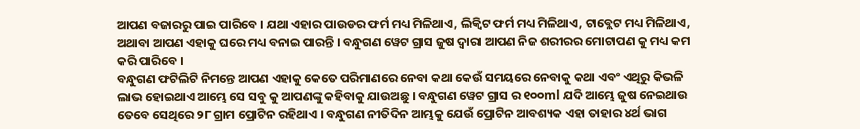ଆପଣ ବଜାରରୁ ପାଇ ପାରିବେ । ଯଥା ଏହାର ପାଉଡର ଫର୍ମ ମଧ୍ୟ ମିଳିଥାଏ, ଲିକ୍ୱିଟ ଫର୍ମ ମଧ୍ୟ ମିଳିଥାଏ, ଟାବ୍ଲେଟ ମଧ୍ୟ ମିଳିଥାଏ, ଅଥାବା ଆପଣ ଏହାକୁ ଘରେ ମଧ୍ୟ ବନାଇ ପାରନ୍ତି । ବନ୍ଧୁଗଣ ୱେଟ ଗ୍ରାସ ଜୁଷ ଦ୍ଵାରା ଆପଣ ନିଜ ଶରୀରର ମୋଟାପଣ କୁ ମଧ୍ୟ କମ କରି ପାରିବେ ।
ବନ୍ଧୁଗଣ ଫଟିଲିଟି ନିମନ୍ତେ ଆପଣ ଏହାକୁ କେତେ ପରିମାଣରେ ନେବା କଥା କେଉଁ ସମୟରେ ନେବାକୁ କଥା ଏବଂ ଏଥିରୁ କିଭଳି ଲାଭ ହୋଇଥାଏ ଆମ୍ଭେ ସେ ସବୁ କୁ ଆପଣଙ୍କୁ କହିବାକୁ ଯାଉଅଛୁ । ବନ୍ଧୁଗଣ ୱେଟ ଗ୍ରାସ ର ୧୦୦ml ଯଦି ଆମ୍ଭେ ଜୁଷ ନେଇଥାଉ ତେବେ ସେଥିରେ ୨୮ ଗ୍ରାମ ପ୍ରୋଟିନ ରହିଥାଏ । ବନ୍ଧୁଗଣ ନୀତିଦିନ ଆମ୍ଭକୁ ଯେଉଁ ପ୍ରୋଟିନ ଆବଶ୍ୟକ ଏହା ତାହାର ୪ର୍ଥ ଭାଗ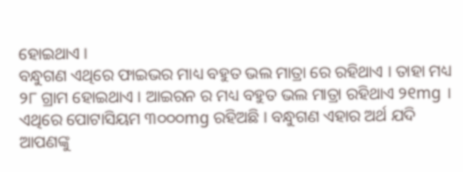ହୋଇଥାଏ ।
ବନ୍ଧୁଗଣ ଏଥିରେ ଫାଇଭର ମାଧ୍ୟ ବହୁତ ଭଲ ମାତ୍ରା ରେ ରହିଥାଏ । ତାହା ମଧ୍ୟ ୨୮ ଗ୍ରାମ ହୋଇଥାଏ । ଆଇରନ ର ମଧ୍ୟ ବହୁତ ଭଲ ମାତ୍ରା ରହିଥାଏ ୨୧mg । ଏଥିରେ ପୋଟାସିୟମ ୩୦୦୦mg ରହିଅଛି । ବନ୍ଧୁଗଣ ଏହାର ଅର୍ଥ ଯଦି ଆପଣଙ୍କୁ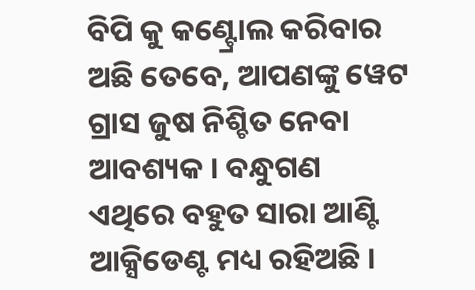ବିପି କୁ କଣ୍ଟ୍ରୋଲ କରିବାର ଅଛି ତେବେ, ଆପଣଙ୍କୁ ୱେଟ ଗ୍ରାସ ଜୁଷ ନିଶ୍ଚିତ ନେବା ଆବଶ୍ୟକ । ବନ୍ଧୁଗଣ ଏଥିରେ ବହୁତ ସାରା ଆଣ୍ଟି ଆକ୍ସିଡେଣ୍ଟ ମଧ୍ୟ ରହିଅଛି ।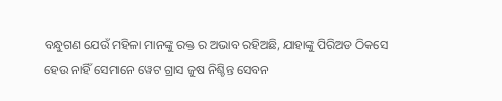ବନ୍ଧୁଗଣ ଯେଉଁ ମହିଳା ମାନଙ୍କୁ ରକ୍ତ ର ଅଭାବ ରହିଅଛି, ଯାହାଙ୍କୁ ପିରିଅଡ ଠିକସେ ହେଉ ନାହିଁ ସେମାନେ ୱେଟ ଗ୍ରାସ ଜୁଷ ନିଶ୍ଚିନ୍ତ ସେବନ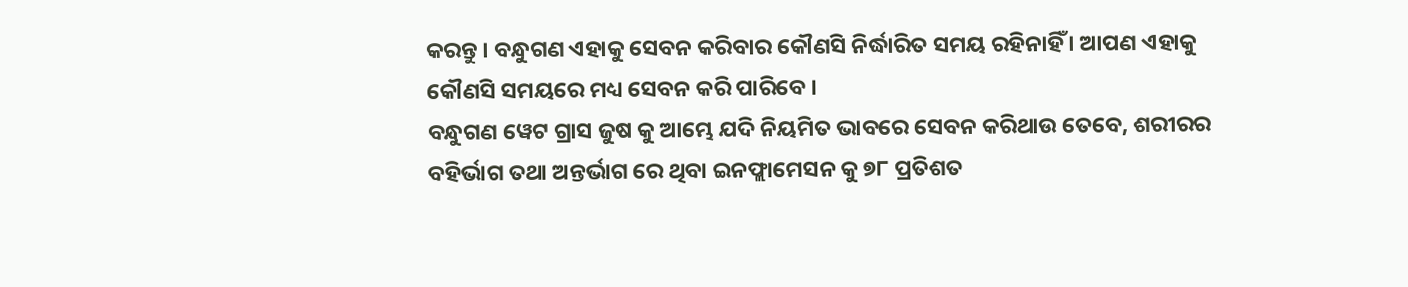କରନ୍ତୁ । ବନ୍ଧୁଗଣ ଏହାକୁ ସେବନ କରିବାର କୌଣସି ନିର୍ଦ୍ଧାରିତ ସମୟ ରହିନାହିଁ । ଆପଣ ଏହାକୁ କୌଣସି ସମୟରେ ମଧ୍ୟ ସେବନ କରି ପାରିବେ ।
ବନ୍ଧୁଗଣ ୱେଟ ଗ୍ରାସ ଜୁଷ କୁ ଆମ୍ଭେ ଯଦି ନିୟମିତ ଭାବରେ ସେବନ କରିଥାଉ ତେବେ, ଶରୀରର ବହିର୍ଭାଗ ତଥା ଅନ୍ତର୍ଭାଗ ରେ ଥିବା ଇନଫ୍ଲାମେସନ କୁ ୭୮ ପ୍ରତିଶତ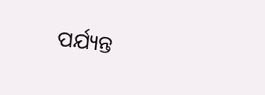ପର୍ଯ୍ୟନ୍ତ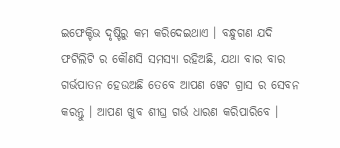ଇଫେକ୍ଟିଭ ଦୃଷ୍ଟିରୁ କମ କରିଦେଇଥାଏ । ବନ୍ଧୁଗଣ ଯଦି ଫଟିଲିଟି ର କୌଣସି ସମସ୍ୟା ରହିଅଛି, ଯଥା ବାର ବାର ଗର୍ଭପାତନ ହେଉଅଛି ତେବେ ଆପଣ ୱେଟ ଗ୍ରାସ ର ସେବନ କରନ୍ତୁ । ଆପଣ ଖୁବ ଶୀଘ୍ର ଗର୍ଭ ଧାରଣ କରିପାରିବେ ।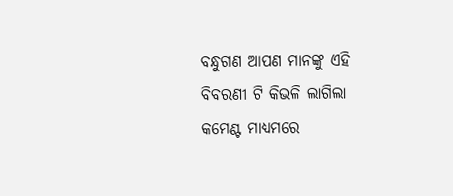ବନ୍ଧୁଗଣ ଆପଣ ମାନଙ୍କୁ ଏହି ବିବରଣୀ ଟି କିଭଳି ଲାଗିଲା କମେଣ୍ଟ ମାଧ୍ୟମରେ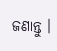ଜଣାନ୍ତୁ ।